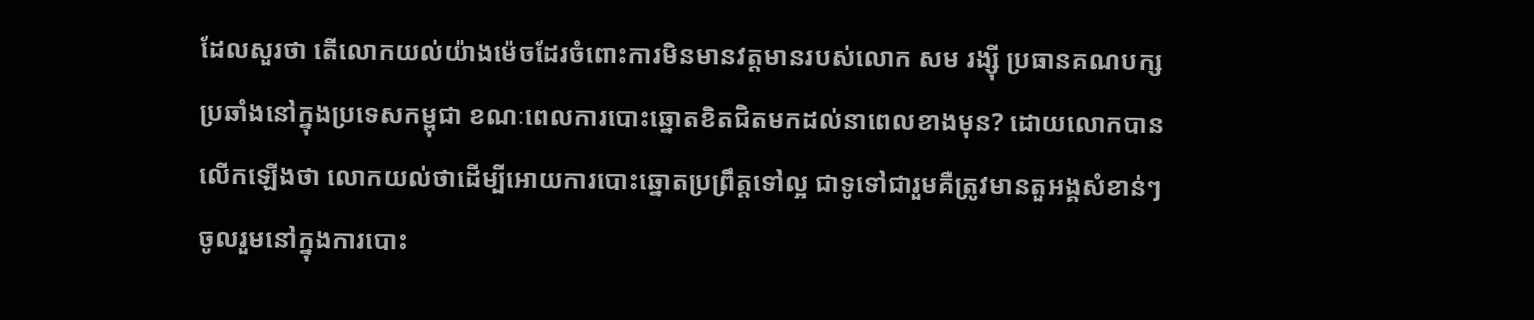ដែលសួរថា តើលោកយល់យ៉ាងម៉េចដែរចំពោះការមិនមានវត្តមានរបស់លោក សម រង្ស៊ី ប្រធានគណបក្ស
ប្រឆាំងនៅក្នុងប្រទេសកម្ពុជា ខណៈពេលការបោះឆ្នោតខិតជិតមកដល់នាពេលខាងមុន? ដោយលោកបាន
លើកឡើងថា លោកយល់ថាដើម្បីអោយការបោះឆ្នោតប្រព្រឹត្តទៅល្អ ជាទូទៅជារួមគឺត្រូវមានតួអង្គសំខាន់ៗ
ចូលរួមនៅក្នុងការបោះ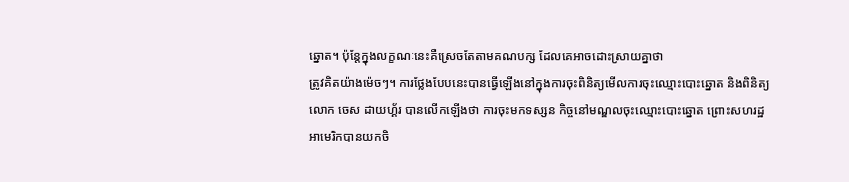ឆ្នោត។ ប៉ុន្តែក្នុងលក្ខណៈនេះគឺស្រេចតែតាមគណបក្ស ដែលគេអាចដោះស្រាយគ្នាថា
ត្រូវគិតយ៉ាងម៉េចៗ។ ការថ្លែងបែបនេះបានធ្វើឡើងនៅក្នុងការចុះពិនិត្យមើលការចុះឈ្មោះបោះឆ្នោត និងពិនិត្យ
លោក ចេស ដាយហ្គ័រ បានលើកឡើងថា ការចុះមកទស្សន កិច្ចនៅមណ្ឌលចុះឈ្មោះបោះឆ្នោត ព្រោះសហរដ្ឋ
អាមេរិកបានយកចិ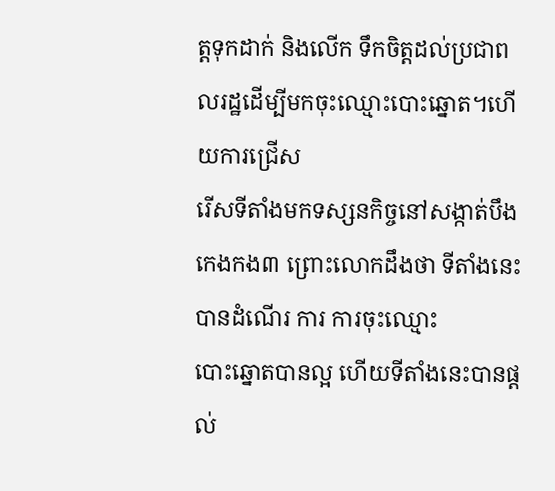ត្តទុកដាក់ និងលើក ទឹកចិត្តដល់ប្រជាពលរដ្ឋដើម្បីមកចុះឈ្មោះបោះឆ្នោត។ហើយការជ្រើស
រើសទីតាំងមកទស្សនកិច្ចនៅសង្កាត់បឹងកេងកង៣ ព្រោះលោកដឹងថា ទីតាំងនេះបានដំណើរ ការ ការចុះឈ្មោះ
បោះឆ្នោតបានល្អ ហើយទីតាំងនេះបានផ្តល់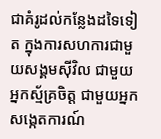ជាគំរូដល់កន្លែងដទៃទៀត ក្នុងការសហការជាមួយសង្គមស៊ីវិល ជាមួយអ្នកស័្មគ្រចិត្ត ជាមួយអ្នកសង្កេតការណ៍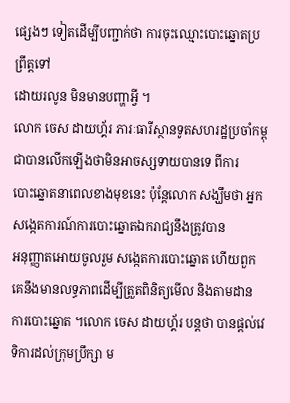ផ្សេងៗ ទៀតដើម្បីបញ្ជាក់ថា ការចុះឈ្មោះបោះឆ្នោតប្រព្រឹត្តទៅ
ដោយរលូន មិនមានបញ្ហាអ្វី ។
លោក ចេស ដាយហ្គ័រ ភារៈធារីស្ថានទូតសហរដ្ឋប្រចាំកម្ពុជាបានលើកឡើងថាមិនអាចស្សទាយបានទេ ពីការ
បោះឆ្នោតនាពេលខាងមុខនេះ ប៉ុន្តែលោក សង្ឃឹមថា អ្នកសង្កេតការណ៍ការបោះឆ្នោតឯករាជ្យនឹងត្រូវបាន
អនុញ្ញាតអោយចូលរួម សង្កេតការបោះឆ្នោត ហើយពួកគេនឹងមានលទ្ធភាពដើម្បីត្រួតពិនិត្យមើល និងតាមដាន
ការបោះឆ្នោត ។លោក ចេស ដាយហ្គ័រ បន្តថា បានផ្តល់វេទិការដល់ក្រុមប្រឹក្សា ម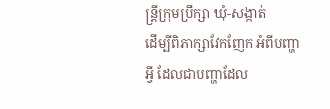ន្រ្តីក្រុមប្រឹក្សា ឃុំ-សង្កាត់
ដើម្បីពិភាក្សាវែកញែក អំពីបញ្ហាអ្វី ដែលជាបញ្ហាដែល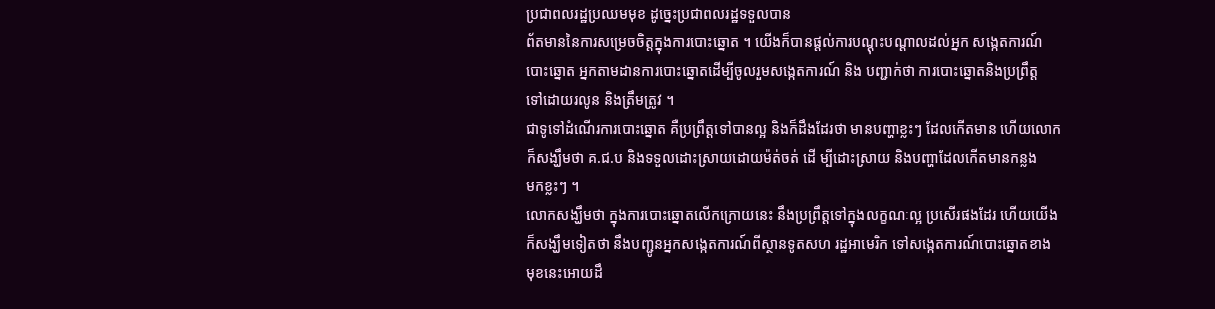ប្រជាពលរដ្ឋប្រឈមមុខ ដូច្នេះប្រជាពលរដ្ឋទទួលបាន
ព័តមាននៃការសម្រេចចិត្តក្នុងការបោះឆ្នោត ។ យើងក៏បានផ្តល់ការបណ្តុះបណ្តាលដល់អ្នក សង្កេតការណ៍
បោះឆ្នោត អ្នកតាមដានការបោះឆ្នោតដើម្បីចូលរួមសង្កេតការណ៍ និង បញ្ជាក់ថា ការបោះឆ្នោតនិងប្រព្រឹត្ត
ទៅដោយរលូន និងត្រឹមត្រូវ ។
ជាទូទៅដំណើរការបោះឆ្នោត គឺប្រព្រឹត្តទៅបានល្អ និងក៏ដឹងដែរថា មានបញ្ហាខ្លះៗ ដែលកើតមាន ហើយលោក
ក៏សង្ឃឹមថា គ.ជ.ប និងទទួលដោះស្រាយដោយម៉ត់ចត់ ដើ ម្បីដោះស្រាយ និងបញ្ហាដែលកើតមានកន្លង
មកខ្លះៗ ។
លោកសង្ឃឹមថា ក្នុងការបោះឆ្នោតលើកក្រោយនេះ នឹងប្រព្រឹត្តទៅក្នុងលក្ខណៈល្អ ប្រសើរផងដែរ ហើយយើង
ក៏សង្ឃឹមទៀតថា នឹងបញ្ជូនអ្នកសង្កេតការណ៍ពីស្ថានទូតសហ រដ្ឋអាមេរិក ទៅសង្កេតការណ៍បោះឆ្នោតខាង
មុខនេះអោយដឹ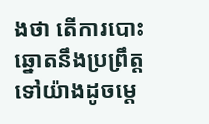ងថា តើការបោះឆ្នោតនឹងប្រព្រឹត្តទៅយ៉ាងដូចម្តេ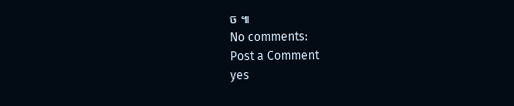ច ៕
No comments:
Post a Comment
yes